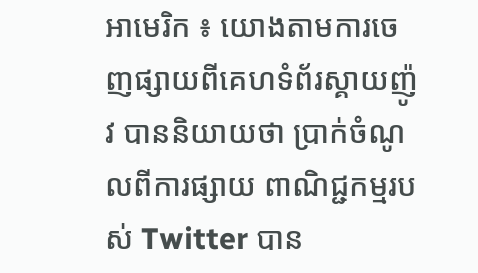អាមេរិក ៖ យោងតាមការចេញផ្សាយពីគេហទំព័រស្គាយញ៉ូវ បាននិយាយថា ប្រាក់ចំណូលពីការផ្សាយ ពាណិជ្ជកម្មរបស់ Twitter បាន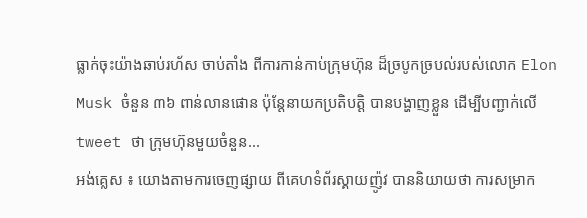ធ្លាក់ចុះយ៉ាងឆាប់រហ័ស ចាប់តាំង ពីការកាន់កាប់ក្រុមហ៊ុន ដ៏ច្របូកច្របល់របស់លោក Elon Musk ចំនួន ៣៦ ពាន់លានផោន ប៉ុន្តែនាយកប្រតិបត្តិ បានបង្ហាញខ្លួន ដើម្បីបញ្ជាក់លើ tweet ថា ក្រុមហ៊ុនមួយចំនួន...
អង់គ្លេស ៖ យោងតាមការចេញផ្សាយ ពីគេហទំព័រស្គាយញ៉ូវ បាននិយាយថា ការសម្រាក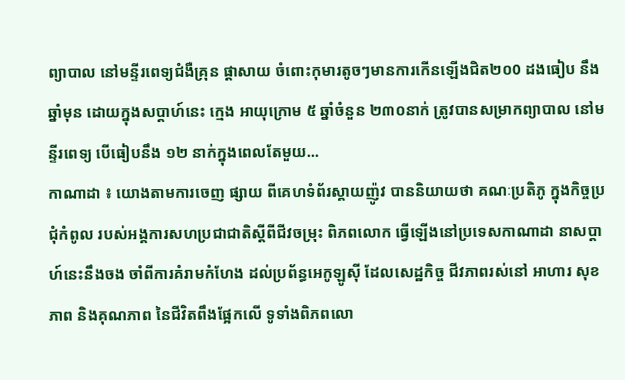ព្យាបាល នៅមន្ទីរពេទ្យជំងឺគ្រុន ផ្តាសាយ ចំពោះកុមារតូចៗមានការកើនឡើងជិត២០0 ដងធៀប នឹងឆ្នាំមុន ដោយក្នុងសប្តាហ៍នេះ ក្មេង អាយុក្រោម ៥ ឆ្នាំចំនួន ២៣០នាក់ ត្រូវបានសម្រាកព្យាបាល នៅមន្ទីរពេទ្យ បើធៀបនឹង ១២ នាក់ក្នុងពេលតែមួយ...
កាណាដា ៖ យោងតាមការចេញ ផ្សាយ ពីគេហទំព័រស្គាយញ៉ូវ បាននិយាយថា គណៈប្រតិភូ ក្នុងកិច្ចប្រជុំកំពូល របស់អង្គការសហប្រជាជាតិស្តីពីជីវចម្រុះ ពិភពលោក ធ្វើឡើងនៅប្រទេសកាណាដា នាសប្តាហ៍នេះនឹងចង ចាំពីការគំរាមកំហែង ដល់ប្រព័ន្ធអេកូឡូស៊ី ដែលសេដ្ឋកិច្ច ជីវភាពរស់នៅ អាហារ សុខភាព និងគុណភាព នៃជីវិតពឹងផ្អែកលើ ទូទាំងពិភពលោ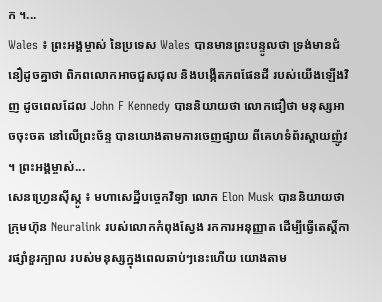ក ។...
Wales ៖ ព្រះអង្គម្ចាស់ នៃប្រទេស Wales បានមានព្រះបន្ទូលថា ទ្រង់មានជំនឿដូចគ្នាថា ពិភពលោកអាចជួសជុល និងបង្កើតភពផែនដី របស់យើងឡើងវិញ ដូចពេលដែល John F Kennedy បាននិយាយថា លោកជឿថា មនុស្សអាចចុះចត នៅលើព្រះច័ន្ទ បានយោងតាមការចេញផ្សាយ ពីគេហទំព័រស្គាយញ៉ូវ ។ ព្រះអង្គម្ចាស់...
សេនហ្វ្រេនស៊ីស្កូ ៖ មហាសេដ្ឋីបច្ចេកវិទ្យា លោក Elon Musk បាននិយាយថា ក្រុមហ៊ុន Neuralink របស់លោកកំពុងស្វែង រកការអនុញ្ញាត ដើម្បីធ្វើតេស្តិ៍ការផ្សាំខួរក្បាល របស់មនុស្សក្នុងពេលឆាប់ៗនេះហើយ យោងតាម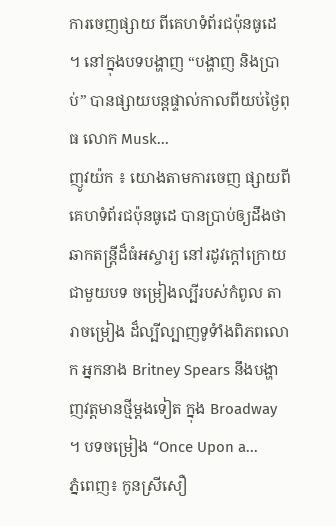ការចេញផ្សាយ ពីគេហទំព័រជប៉ុនធូដេ ។ នៅក្នុងបទបង្ហាញ “បង្ហាញ និងប្រាប់” បានផ្សាយបន្តផ្ទាល់កាលពីយប់ថ្ងៃពុធ លោក Musk...
ញូវយ៉ក ៖ យោងតាមការចេញ ផ្សាយពីគេហទំព័រជប៉ុនធូដេ បានប្រាប់ឲ្យដឹងថា ឆាកតន្ត្រីដ៏ធំអស្ចារ្យ នៅរដូវក្តៅក្រោយ ជាមួយបទ ចម្រៀងល្បីរបស់កំពូល តារាចម្រៀង ដ៏ល្បីល្បាញទូទំាំងពិភពលោក អ្នកនាង Britney Spears នឹងបង្ហាញវត្តមានថ្មីម្តងទៀត ក្នុង Broadway ។ បទចម្រៀង “Once Upon a...
ភ្នំពេញ៖ កូនស្រីសឿ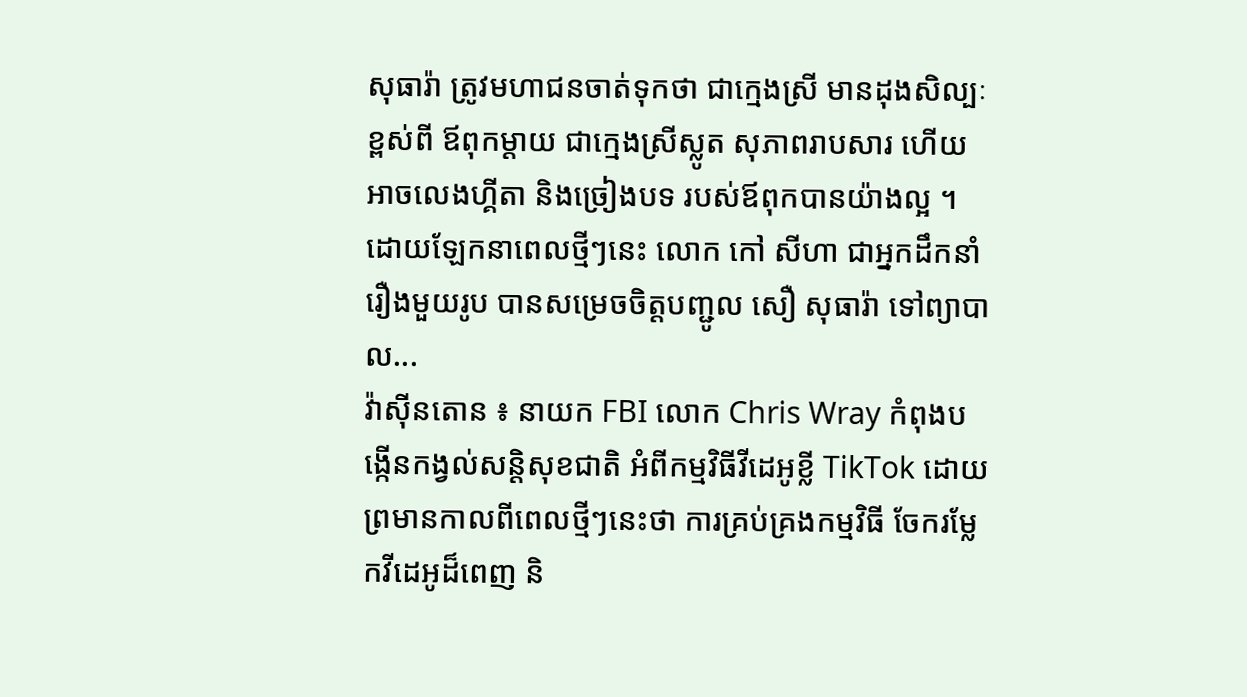សុធារ៉ា ត្រូវមហាជនចាត់ទុកថា ជាក្មេងស្រី មានដុងសិល្បៈខ្ពស់ពី ឪពុកម្តាយ ជាក្មេងស្រីស្លូត សុភាពរាបសារ ហើយអាចលេងហ្គីតា និងច្រៀងបទ របស់ឪពុកបានយ៉ាងល្អ ។ ដោយឡែកនាពេលថ្មីៗនេះ លោក កៅ សីហា ជាអ្នកដឹកនាំរឿងមួយរូប បានសម្រេចចិត្តបញ្ជូល សឿ សុធារ៉ា ទៅព្យាបាល...
វ៉ាស៊ីនតោន ៖ នាយក FBI លោក Chris Wray កំពុងបង្កើនកង្វល់សន្តិសុខជាតិ អំពីកម្មវិធីវីដេអូខ្លី TikTok ដោយព្រមានកាលពីពេលថ្មីៗនេះថា ការគ្រប់គ្រងកម្មវិធី ចែករម្លែកវីដេអូដ៏ពេញ និ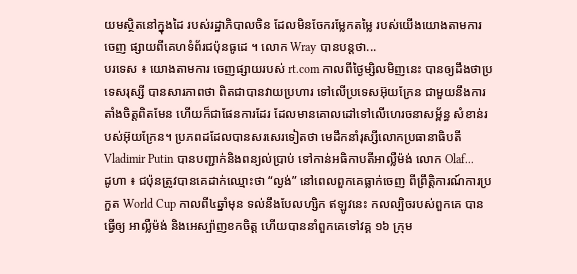យមស្ថិតនៅក្នុងដៃ របស់រដ្ឋាភិបាលចិន ដែលមិនចែករម្លែកតម្លៃ របស់យើងយោងតាមការចេញ ផ្សាយពីគេហទំព័រជប៉ុនធូដេ ។ លោក Wray បានបន្តថា...
បរទេស ៖ យោងតាមការ ចេញផ្សាយរបស់ rt.com កាលពីថ្ងៃម្សិលមិញនេះ បានឲ្យដឹងថាប្រទេសរុស្សី បានសារភាពថា ពិតជាបានវាយប្រហារ ទៅលើប្រទេសអ៊ុយក្រែន ជាមួយនឹងការតាំងចិត្តពិតមែន ហើយក៏ជាផែនការដែរ ដែលមានគោលដៅទៅលើហេរចនាសម្ព័ន្ធ សំខាន់របស់អ៊ុយក្រែន។ ប្រភពដដែលបានសរសេរទៀតថា មេដឹកនាំរុស្សីលោកប្រធានាធិបតី Vladimir Putin បានបញ្ជាក់និងពន្យល់ប្រាប់ ទៅកាន់អធិកាបតីអាល្លឺម៉ង់ លោក Olaf...
ដូហា ៖ ជប៉ុនត្រូវបានគេដាក់ឈ្មោះថា “ល្ងង់” នៅពេលពួកគេធ្លាក់ចេញ ពីព្រឹត្តិការណ៍ការប្រកួត World Cup កាលពី៤ឆ្នាំមុន ទល់នឹងបែលហ្សិក ឥឡូវនេះ កលល្បិចរបស់ពួកគេ បានធ្វើឲ្យ អាល្លឺម៉ង់ និងអេស្ប៉ាញខកចិត្ត ហើយបាននាំពួកគេទៅវគ្គ ១៦ ក្រុម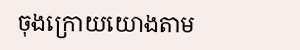ចុងក្រោយយោងតាម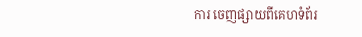ការ ចេញផ្សាយពីគេហទំព័រ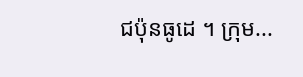ជប៉ុនធូដេ ។ ក្រុម...